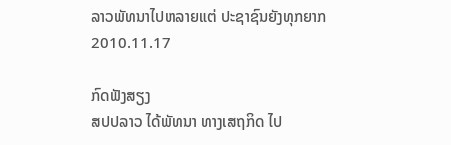ລາວພັທນາໄປຫລາຍແຕ່ ປະຊາຊົນຍັງທຸກຍາກ
2010.11.17

ກົດຟັງສຽງ
ສປປລາວ ໄດ້ພັທນາ ທາງເສຖກິດ ໄປ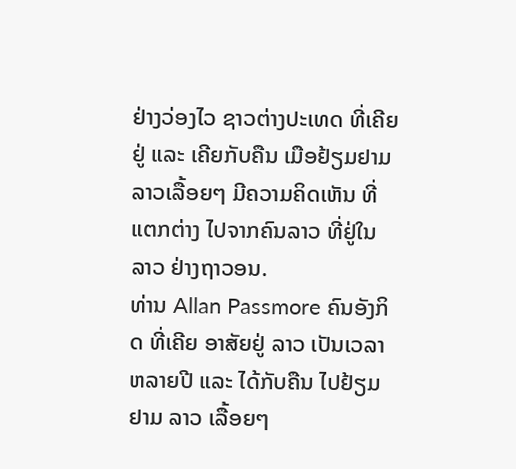ຢ່າງວ່ອງໄວ ຊາວຕ່າງປະເທດ ທີ່ເຄີຍຢູ່ ແລະ ເຄີຍກັບຄືນ ເມືອຢ້ຽມຢາມ ລາວເລື້ອຍໆ ມີຄວາມຄິດເຫັນ ທີ່ແຕກຕ່າງ ໄປຈາກຄົນລາວ ທີ່ຢູ່ໃນ ລາວ ຢ່າງຖາວອນ.
ທ່ານ Allan Passmore ຄົນອັງກິດ ທີ່ເຄີຍ ອາສັຍຢູ່ ລາວ ເປັນເວລາ ຫລາຍປີ ແລະ ໄດ້ກັບຄືນ ໄປຢ້ຽມຢາມ ລາວ ເລື້ອຍໆ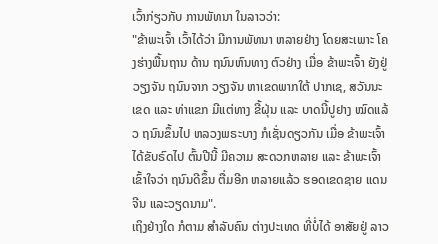ເວົ້າກ່ຽວກັບ ການພັທນາ ໃນລາວວ່າ:
"ຂ້າພະເຈົ້າ ເວົ້າໄດ້ວ່າ ມີການພັທນາ ຫລາຍຢ່າງ ໂດຍສະເພາະ ໂຄງຮ່າງພື້ນຖານ ດ້ານ ຖນົນຫົນທາງ ຕົວຢ່າງ ເມື່ອ ຂ້າພະເຈົ້າ ຍັງຢູ່ວຽງຈັນ ຖນົນຈາກ ວຽງຈັນ ຫາເຂດພາກໃຕ້ ປາກເຊ, ສວັນນະເຂດ ແລະ ທ່າແຂກ ມີແຕ່ທາງ ຂີ້ຝຸ່ນ ແລະ ບາດນີ້ປູຢາງ ໝົດແລ້ວ ຖນົນຂຶ້ນໄປ ຫລວງພຣະບາງ ກໍເຊັ່ນດຽວກັນ ເມື່ອ ຂ້າພະເຈົ້າ ໄດ້ຂັບຣົດໄປ ຕົ້ນປີນີ້ ມີຄວາມ ສະດວກຫລາຍ ແລະ ຂ້າພະເຈົ້າ ເຂົ້າໃຈວ່າ ຖນົນດີຂຶ້ນ ຕື່ມອີກ ຫລາຍແລ້ວ ຮອດເຂດຊາຍ ແດນຈີນ ແລະວຽດນາມ".
ເຖິງຢ່າງໃດ ກໍຕາມ ສໍາລັບຄົນ ຕ່າງປະເທດ ທີ່ບໍ່ໄດ້ ອາສັຍຢູ່ ລາວ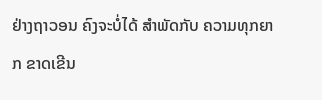ຢ່າງຖາວອນ ຄົງຈະບໍ່ໄດ້ ສຳພັດກັບ ຄວາມທຸກຍາກ ຂາດເຂີນ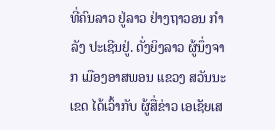ທີ່ຄົນລາວ ຢູ່ລາວ ຢ່າງຖາວອນ ກໍາລັງ ປະເຊີນຢູ່. ດັ່ງຍິງລາວ ຜູ້ນຶ່ງຈາກ ເມືອງອາສພອນ ແຂວງ ສວັນນະເຂດ ໄດ້ເວົ້າກັບ ຜູ້ສື່ຂ່າວ ເອເຊັຍເສ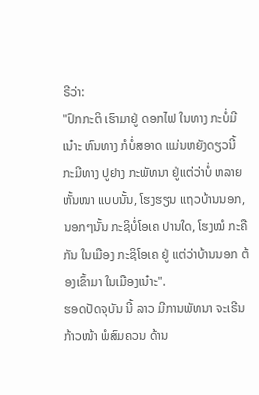ຣີວ່າ:
"ປົກກະຕິ ເຮົາມາຢູ່ ດອກໄຟ ໃນທາງ ກະບໍ່ມີເນ໋າະ ຫົນທາງ ກໍບໍ່ສອາດ ແມ່ນຫຍັງດຽວນີ້ ກະມີທາງ ປູຢາງ ກະພັທນາ ຢູ່ແຕ່ວ່າບໍ່ ຫລາຍຫັ້ນໜາ ແບບນັ້ນ, ໂຮງຮຽນ ແຖວບ້ານນອກ, ນອກໆນັ້ນ ກະຊິບໍ່ໂອເຄ ປານໃດ, ໂຮງໝໍ ກະຄືກັນ ໃນເມືອງ ກະຊິໂອເຄ ຢູ່ ແຕ່ວ່າບ້ານນອກ ຕ້ອງເຂົ້າມາ ໃນເມືອງເນ໋າະ".
ຮອດປັດຈຸບັນ ນີ້ ລາວ ມີການພັທນາ ຈະເຣີນກ້າວໜ້າ ພໍສົມຄວນ ດ້ານ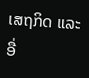ເສຖກິດ ແລະອື່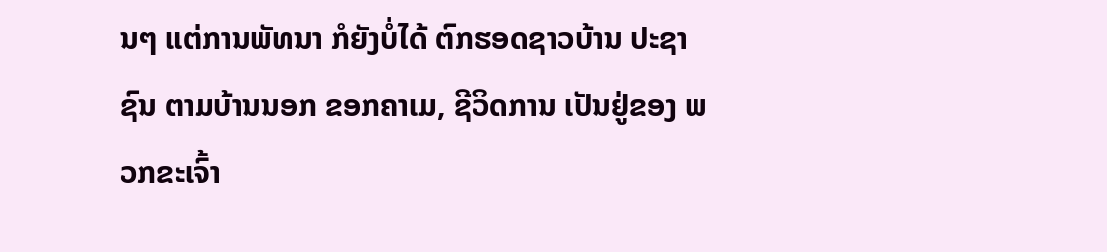ນໆ ແຕ່ການພັທນາ ກໍຍັງບໍ່ໄດ້ ຕົກຮອດຊາວບ້ານ ປະຊາຊົນ ຕາມບ້ານນອກ ຂອກຄາເມ, ຊີວິດການ ເປັນຢູ່ຂອງ ພວກຂະເຈົ້າ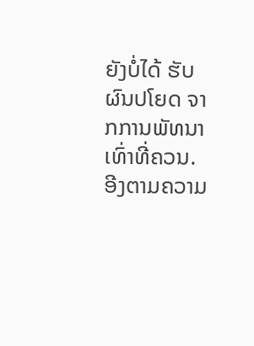ຍັງບໍ່ໄດ້ ຮັບຜົນປໂຍດ ຈາກການພັທນາ ເທົ່າທີ່ຄວນ. ອີງຕາມຄວາມ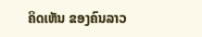ຄິດເຫັນ ຂອງຄົນລາວ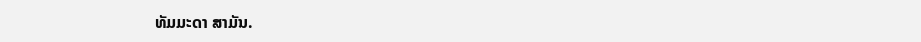ທັມມະດາ ສາມັນ.